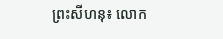ព្រះសីហនុ៖ លោក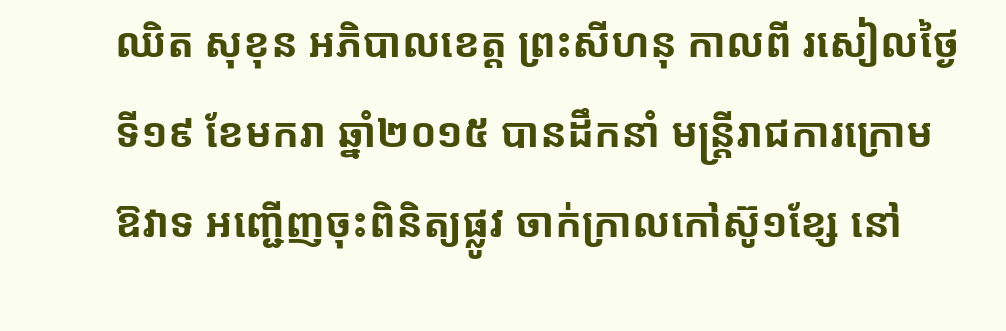ឈិត សុខុន អភិបាលខេត្ដ ព្រះសីហនុ កាលពី រសៀលថ្ងៃទី១៩ ខែមករា ឆ្នាំ២០១៥ បានដឹកនាំ មន្រ្តីរាជការក្រោមឱវាទ អញ្ជើញចុះពិនិត្យផ្លូវ ចាក់ក្រាលកៅស៊ូ១ខ្សែ នៅ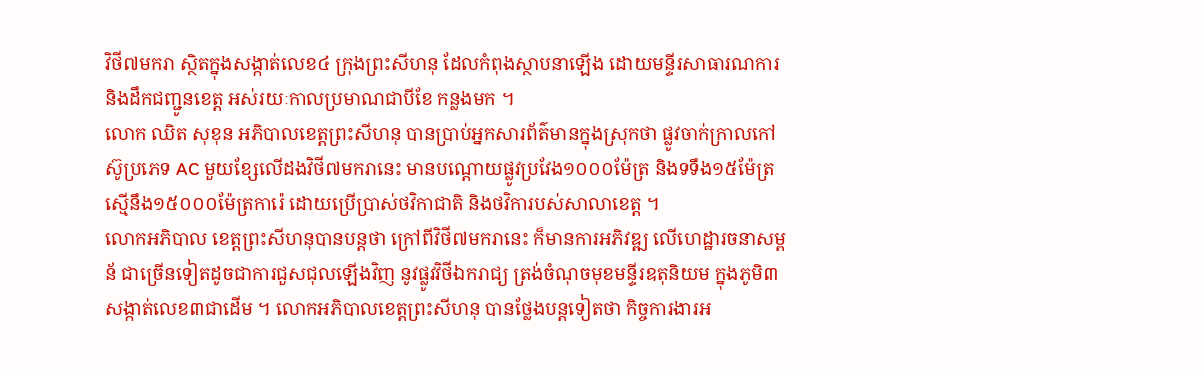វិថី៧មករា ស្ថិតក្នុងសង្កាត់លេខ៤ ក្រុងព្រះសីហនុ ដែលកំពុងស្ថាបនាឡើង ដោយមន្ទីរសាធារណការ និងដឹកជញ្ជូនខេត្ដ អស់រយៈកាលប្រមាណជាបីខែ កន្លងមក ។
លោក ឈិត សុខុន អភិបាលខេត្ដព្រះសីហនុ បានប្រាប់អ្នកសារព័ត៌មានក្នុងស្រុកថា ផ្លូវចាក់ក្រាលកៅស៊ូប្រភេទ AC មួយខ្សែលើដងវិថី៧មករានេះ មានបណ្ដោយផ្លូវប្រវែង១០០០ម៉ែត្រ និងទទឹង១៥ម៉ែត្រ ស្មើនឹង១៥០០០ម៉ែត្រការ៉េ ដោយប្រើប្រាស់ថវិកាជាតិ និងថវិការបស់សាលាខេត្ដ ។
លោកអភិបាល ខេត្ដព្រះសីហនុបានបន្ដថា ក្រៅពីវិថី៧មករានេះ ក៏មានការអភិវឌ្ឍ លើហេដ្ឋារចនាសម្ពន័ ជាច្រើនទៀតដូចជាការជួសជុលឡើងវិញ នូវផ្លូវវិថីឯករាជ្យ ត្រង់ចំណុចមុខមន្ទីរឧតុនិយម ក្នុងភូមិ៣ សង្កាត់លេខ៣ជាដើម ។ លោកអភិបាលខេត្ដព្រះសីហនុ បានថ្លែងបន្តទៀតថា កិច្ចការងារអ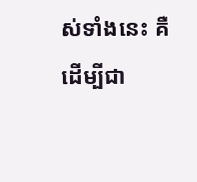ស់ទាំងនេះ គឺដើម្បីជា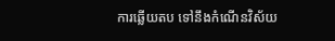ការឆ្លើយតប ទៅនឹងកំណើនវិស័យ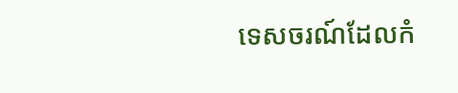ទេសចរណ៍ដែលកំ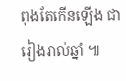ពុងតែកើនឡើង ជារៀងរាល់ឆ្នាំ ៕